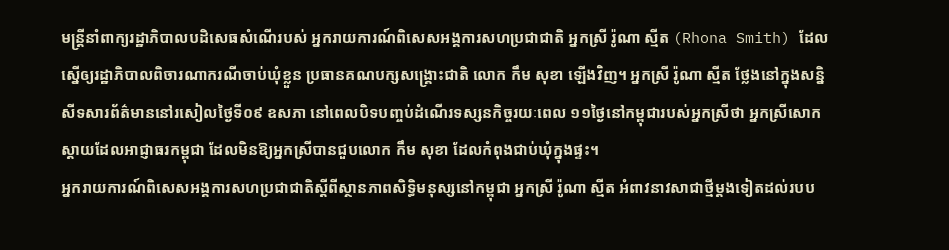មន្ត្រីនាំពាក្យរដ្ឋាភិបាលបដិសេធសំណើរបស់ អ្នករាយការណ៍ពិសេសអង្គការសហប្រជាជាតិ អ្នកស្រី រ៉ូណា ស្មីត (Rhona Smith) ដែលស្នើឲ្យរដ្ឋាភិបាលពិចារណាករណីចាប់ឃុំខ្លួន ប្រធានគណបក្សសង្គ្រោះជាតិ លោក កឹម សុខា ឡើងវិញ។ អ្នកស្រី រ៉ូណា ស្មីត ថ្លែងនៅក្នុងសន្និសីទសារព័ត៌មាននៅរសៀលថ្ងៃទី០៩ ឧសភា នៅពេលបិទបញ្ចប់ដំណើរទស្សនកិច្ចរយៈពេល ១១ថ្ងៃនៅកម្ពុជារបស់អ្នកស្រីថា អ្នកស្រីសោកស្ដាយដែលអាជ្ញាធរកម្ពុជា ដែលមិនឱ្យអ្នកស្រីបានជួបលោក កឹម សុខា ដែលកំពុងជាប់ឃុំក្នុងផ្ទះ។
អ្នករាយការណ៍ពិសេសអង្គការសហប្រជាជាតិស្ដីពីស្ថានភាពសិទ្ធិមនុស្សនៅកម្ពុជា អ្នកស្រី រ៉ូណា ស្មីត អំពាវនាវសាជាថ្មីម្តងទៀតដល់របប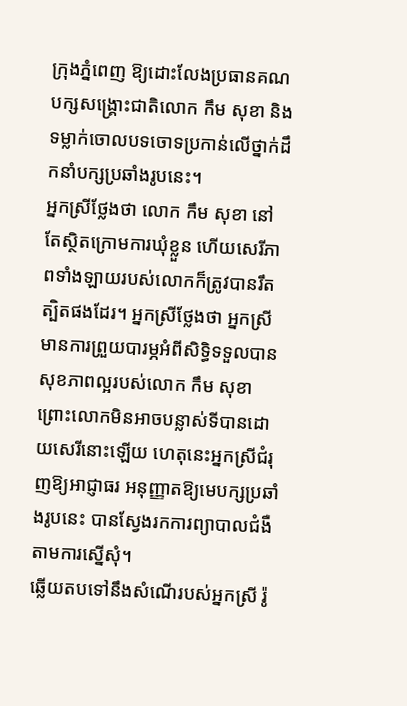ក្រុងភ្នំពេញ ឱ្យដោះលែងប្រធានគណបក្សសង្គ្រោះជាតិលោក កឹម សុខា និងទម្លាក់ចោលបទចោទប្រកាន់លើថ្នាក់ដឹកនាំបក្សប្រឆាំងរូបនេះ។
អ្នកស្រីថ្លែងថា លោក កឹម សុខា នៅតែស្ថិតក្រោមការឃុំខ្លួន ហើយសេរីភាពទាំងឡាយរបស់លោកក៏ត្រូវបានរឹតត្បិតផងដែរ។ អ្នកស្រីថ្លែងថា អ្នកស្រីមានការព្រួយបារម្ភអំពីសិទ្ធិទទួលបានសុខភាពល្អរបស់លោក កឹម សុខា ព្រោះលោកមិនអាចបន្លាស់ទីបានដោយសេរីនោះឡើយ ហេតុនេះអ្នកស្រីជំរុញឱ្យអាជ្ញាធរ អនុញ្ញាតឱ្យមេបក្សប្រឆាំងរូបនេះ បានស្វែងរកការព្យាបាលជំងឺតាមការស្នើសុំ។
ឆ្លើយតបទៅនឹងសំណើរបស់អ្នកស្រី រ៉ូ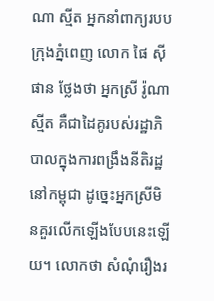ណា ស្មីត អ្នកនាំពាក្យរបបក្រុងភ្នំពេញ លោក ផៃ ស៊ីផាន ថ្លែងថា អ្នកស្រី រ៉ូណា ស្មីត គឺជាដៃគូរបស់រដ្ឋាភិបាលក្នុងការពង្រឹងនីតិរដ្ឋនៅកម្ពុជា ដូច្នេះអ្នកស្រីមិនគួរលើកឡើងបែបនេះឡើយ។ លោកថា សំណុំរឿងរ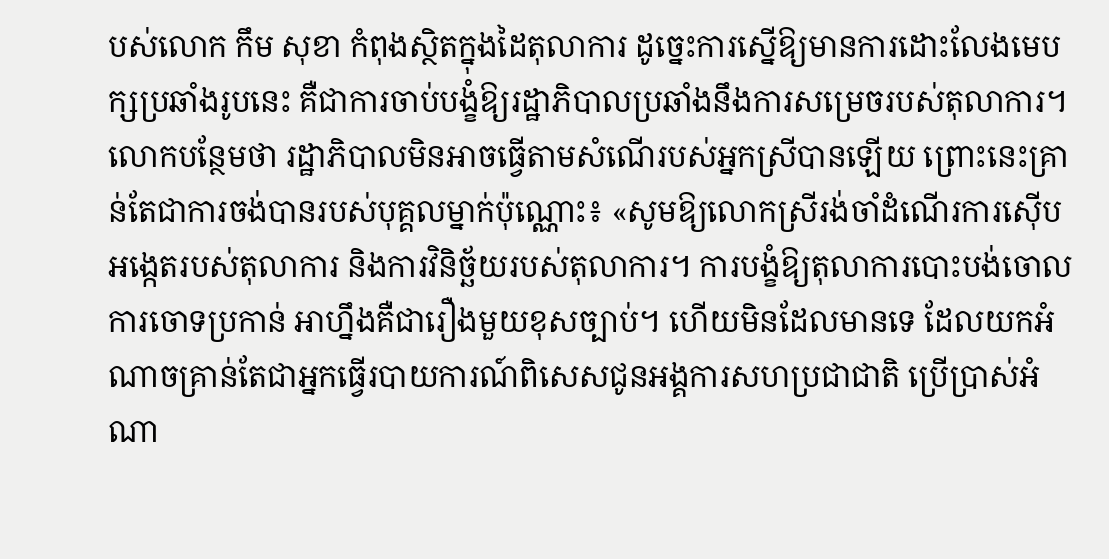បស់លោក កឹម សុខា កំពុងស្ថិតក្នុងដៃតុលាការ ដូច្នេះការស្នើឱ្យមានការដោះលែងមេបក្សប្រឆាំងរូបនេះ គឺជាការចាប់បង្ខំឱ្យរដ្ឋាភិបាលប្រឆាំងនឹងការសម្រេចរបស់តុលាការ។ លោកបន្ថែមថា រដ្ឋាភិបាលមិនអាចធ្វើតាមសំណើរបស់អ្នកស្រីបានឡើយ ព្រោះនេះគ្រាន់តែជាការចង់បានរបស់បុគ្គលម្នាក់ប៉ុណ្ណោះ៖ «សូមឱ្យលោកស្រីរង់ចាំដំណើរការស៊ើបអង្កេតរបស់តុលាការ និងការវិនិច្ឆ័យរបស់តុលាការ។ ការបង្ខំឱ្យតុលាការបោះបង់ចោលការចោទប្រកាន់ អាហ្នឹងគឺជារឿងមួយខុសច្បាប់។ ហើយមិនដែលមានទេ ដែលយកអំណាចគ្រាន់តែជាអ្នកធ្វើរបាយការណ៍ពិសេសជូនអង្គការសហប្រជាជាតិ ប្រើប្រាស់អំណា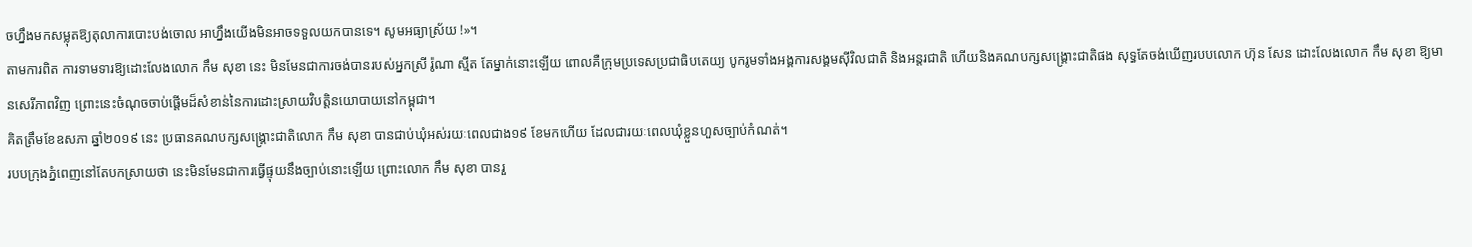ចហ្នឹងមកសម្លុតឱ្យតុលាការបោះបង់ចោល អាហ្នឹងយើងមិនអាចទទួលយកបានទេ។ សូមអធ្យាស្រ័យ !»។
តាមការពិត ការទាមទារឱ្យដោះលែងលោក កឹម សុខា នេះ មិនមែនជាការចង់បានរបស់អ្នកស្រី រ៉ូណា ស្មីត តែម្នាក់នោះឡើយ ពោលគឺក្រុមប្រទេសប្រជាធិបតេយ្យ បូករូមទាំងអង្គការសង្គមស៊ីវិលជាតិ និងអន្តរជាតិ ហើយនិងគណបក្សសង្គ្រោះជាតិផង សុទ្ធតែចង់ឃើញរបបលោក ហ៊ុន សែន ដោះលែងលោក កឹម សុខា ឱ្យមានសេរីភាពវិញ ព្រោះនេះចំណុចចាប់ផ្ដើមដ៏សំខាន់នៃការដោះស្រាយវិបត្តិនយោបាយនៅកម្ពុជា។
គិតត្រឹមខែឧសភា ឆ្នាំ២០១៩ នេះ ប្រធានគណបក្សសង្គ្រោះជាតិលោក កឹម សុខា បានជាប់ឃុំអស់រយៈពេលជាង១៩ ខែមកហើយ ដែលជារយៈពេលឃុំខ្លួនហួសច្បាប់កំណត់។
របបក្រុងភ្នំពេញនៅតែបកស្រាយថា នេះមិនមែនជាការធ្វើផ្ទុយនឹងច្បាប់នោះឡើយ ព្រោះលោក កឹម សុខា បានរួ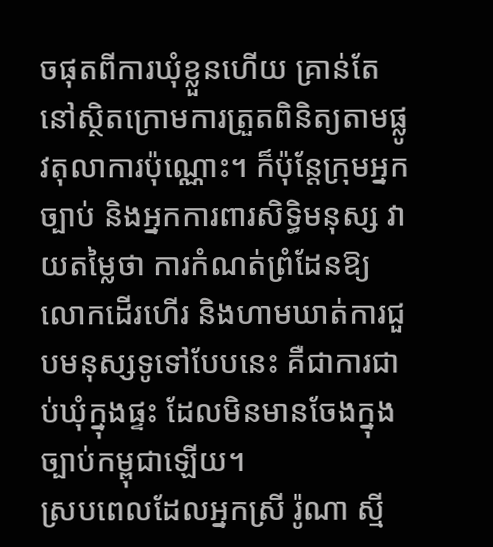ចផុតពីការឃុំខ្លួនហើយ គ្រាន់តែនៅស្ថិតក្រោមការត្រួតពិនិត្យតាមផ្លូវតុលាការប៉ុណ្ណោះ។ ក៏ប៉ុន្តែក្រុមអ្នកច្បាប់ និងអ្នកការពារសិទ្ធិមនុស្ស វាយតម្លៃថា ការកំណត់ព្រំដែនឱ្យលោកដើរហើរ និងហាមឃាត់ការជួបមនុស្សទូទៅបែបនេះ គឺជាការជាប់ឃុំក្នុងផ្ទះ ដែលមិនមានចែងក្នុងច្បាប់កម្ពុជាឡើយ។
ស្របពេលដែលអ្នកស្រី រ៉ូណា ស្មី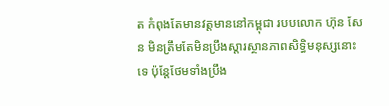ត កំពុងតែមានវត្តមាននៅកម្ពុជា របបលោក ហ៊ុន សែន មិនត្រឹមតែមិនប្រឹងស្ដារស្ថានភាពសិទ្ធិមនុស្សនោះទេ ប៉ុន្តែថែមទាំងប្រឹង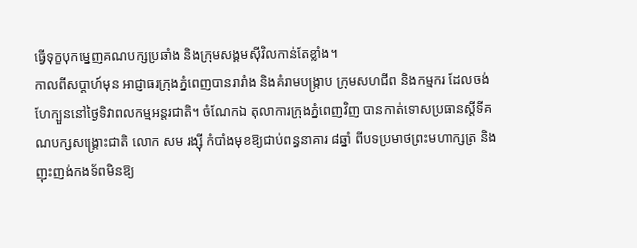ធ្វើទុក្ខបុកម្នេញគណបក្សប្រឆាំង និងក្រុមសង្គមស៊ីវិលកាន់តែខ្លាំង។
កាលពីសប្ដាហ៍មុន អាជ្ញាធរក្រុងភ្នំពេញបានរារាំង និងគំរាមបង្ក្រាប ក្រុមសហជីព និងកម្មករ ដែលចង់ហែក្បួននៅថ្ងៃទិវាពលកម្មអន្តរជាតិ។ ចំណែកឯ តុលាការក្រុងភ្នំពេញវិញ បានកាត់ទោសប្រធានស្តីទីគណបក្សសង្គ្រោះជាតិ លោក សម រង្ស៊ី កំបាំងមុខឱ្យជាប់ពន្ធនាគារ ៨ឆ្នាំ ពីបទប្រមាថព្រះមហាក្សត្រ និងញុះញង់កងទ័ពមិនឱ្យ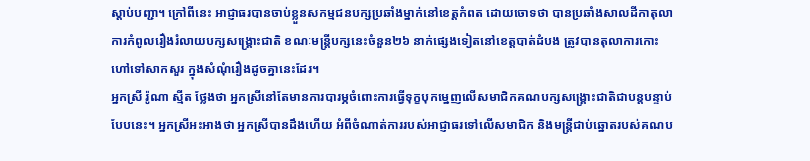ស្ដាប់បញ្ជា។ ក្រៅពីនេះ អាជ្ញាធរបានចាប់ខ្លួនសកម្មជនបក្សប្រឆាំងម្នាក់នៅខេត្តកំពត ដោយចោទថា បានប្រឆាំងសាលដីកាតុលាការកំពូលរឿងរំលាយបក្សសង្គ្រោះជាតិ ខណៈមន្ត្រីបក្សនេះចំនួន២៦ នាក់ផ្សេងទៀតនៅខេត្តបាត់ដំបង ត្រូវបានតុលាការកោះហៅទៅសាកសួរ ក្នុងសំណុំរឿងដូចគ្នានេះដែរ។
អ្នកស្រី រ៉ូណា ស្មីត ថ្លែងថា អ្នកស្រីនៅតែមានការបារម្ភចំពោះការធ្វើទុក្ខបុកម្នេញលើសមាជិកគណបក្សសង្គ្រោះជាតិជាបន្តបន្ទាប់បែបនេះ។ អ្នកស្រីអះអាងថា អ្នកស្រីបានដឹងហើយ អំពីចំណាត់ការរបស់អាជ្ញាធរទៅលើសមាជិក និងមន្ត្រីជាប់ឆ្នោតរបស់គណប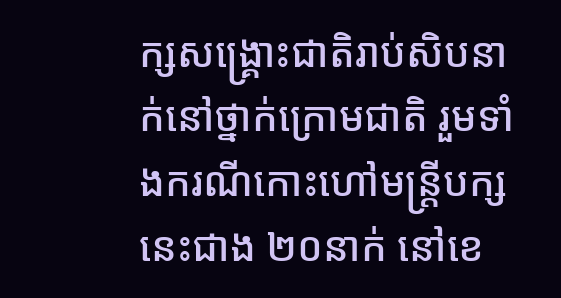ក្សសង្គ្រោះជាតិរាប់សិបនាក់នៅថ្នាក់ក្រោមជាតិ រួមទាំងករណីកោះហៅមន្ត្រីបក្សនេះជាង ២០នាក់ នៅខេ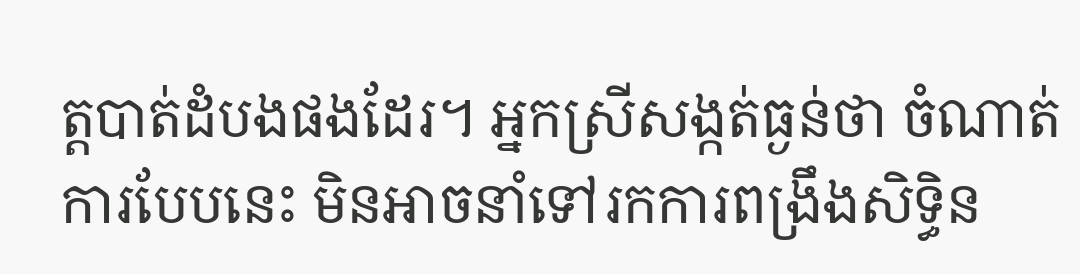ត្តបាត់ដំបងផងដែរ។ អ្នកស្រីសង្កត់ធ្ងន់ថា ចំណាត់ការបែបនេះ មិនអាចនាំទៅរកការពង្រឹងសិទ្ធិន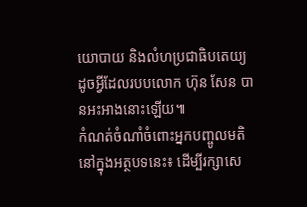យោបាយ និងលំហប្រជាធិបតេយ្យ ដូចអ្វីដែលរបបលោក ហ៊ុន សែន បានអះអាងនោះឡើយ៕
កំណត់ចំណាំចំពោះអ្នកបញ្ចូលមតិនៅក្នុងអត្ថបទនេះ៖ ដើម្បីរក្សាសេ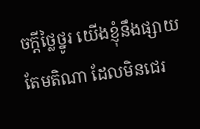ចក្ដីថ្លៃថ្នូរ យើងខ្ញុំនឹងផ្សាយតែមតិណា ដែលមិនជេរ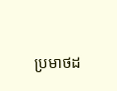ប្រមាថដ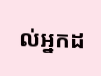ល់អ្នកដ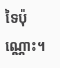ទៃប៉ុណ្ណោះ។